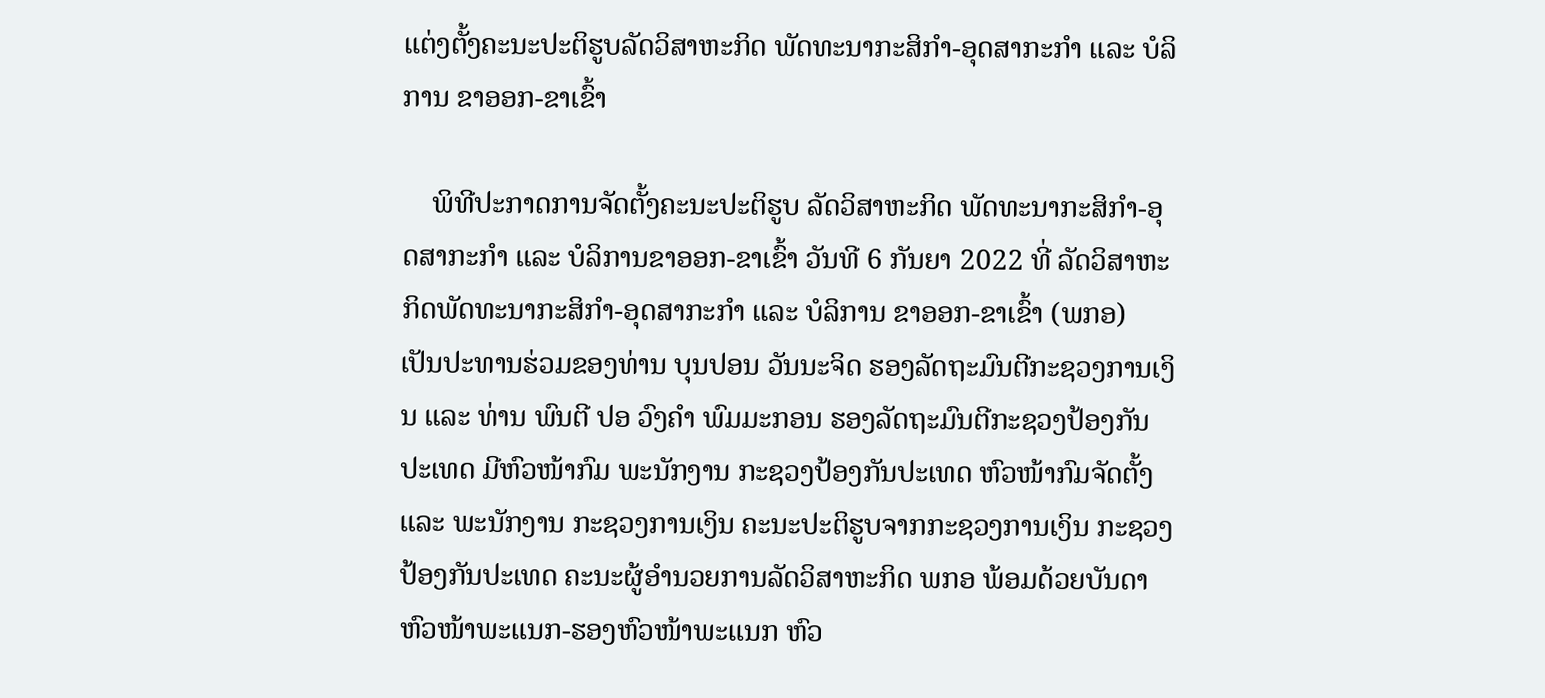ແຕ່ງຕັ້ງຄະນະປະຕິຮູບລັດວິສາຫະກິດ ພັດທະນາກະສິກໍາ-ອຸດສາກະກໍາ ແລະ ບໍລິການ ຂາອອກ-ຂາເຂົ້າ

    ພິທີປະກາດການຈັດຕັ້ງຄະນະປະຕິຮູບ ລັດວິສາຫະກິດ ພັດທະນາກະສິກໍາ-ອຸດສາກະກໍາ ແລະ ບໍລິການຂາອອກ-ຂາເຂົ້າ ວັນທີ 6 ກັນຍາ 2022 ທີ່ ລັດວິສາຫະກິດພັດທະນາກະສິກໍາ-ອຸດສາກະກໍາ ແລະ ບໍລິການ ຂາອອກ-ຂາເຂົ້າ (ພກອ) ເປັນປະທານຮ່ວມຂອງທ່ານ ບຸນປອນ ວັນນະຈິດ ຮອງລັດຖະມົນຕີກະຊວງການເງິນ ແລະ ທ່ານ ພົນຕີ ປອ ວົງຄໍາ ພົມມະກອນ ຮອງລັດຖະມົນຕີກະຊວງປ້ອງກັນປະເທດ ມີຫົວໜ້າກົມ ພະນັກງານ ກະຊວງປ້ອງກັນປະເທດ ຫົວໜ້າກົມຈັດຕັ້ງ ແລະ ພະນັກງານ ກະຊວງການເງິນ ຄະນະປະຕິຮູບຈາກກະຊວງການເງິນ ກະຊວງປ້ອງກັນປະເທດ ຄະນະຜູ້ອໍານວຍການລັດວິສາຫະກິດ ພກອ ພ້ອມດ້ວຍບັນດາຫົວໜ້າພະແນກ-ຮອງຫົວໜ້າພະແນກ ຫົວ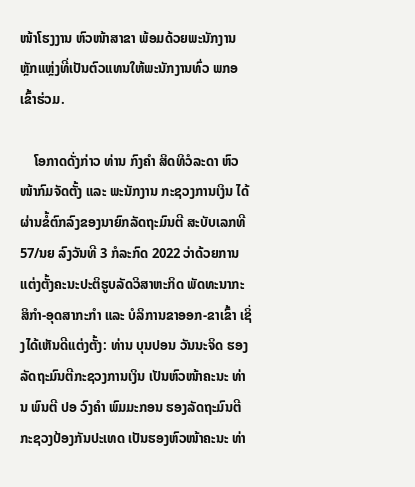ໜ້າໂຮງງານ ຫົວໜ້າສາຂາ ພ້ອມດ້ວຍພະນັກງານຫຼັກແຫຼ່ງທີ່ເປັນຕົວແທນໃຫ້ພະນັກງານທົ່ວ ພກອ ເຂົ້າຮ່ວມ.

    ໂອກາດດັ່ງກ່າວ ທ່ານ ກົງຄໍາ ສິດທິວໍລະດາ ຫົວໜ້າກົມຈັດຕັ້ງ ແລະ ພະນັກງານ ກະຊວງການເງິນ ໄດ້ຜ່ານຂໍ້ຕົກລົງຂອງນາຍົກລັດຖະມົນຕີ ສະບັບເລກທີ 57/ນຍ ລົງວັນທີ 3 ກໍລະກົດ 2022 ວ່າດ້ວຍການແຕ່ງຕັ້ງຄະນະປະຕິຮູບລັດວິສາຫະກິດ ພັດທະນາກະສິກໍາ-ອຸດສາກະກໍາ ແລະ ບໍລິການຂາອອກ-ຂາເຂົ້າ ເຊິ່ງໄດ້ເຫັນດີແຕ່ງຕັ້ງ: ທ່ານ ບຸນປອນ ວັນນະຈິດ ຮອງລັດຖະມົນຕີກະຊວງການເງິນ ເປັນຫົວໜ້າຄະນະ ທ່ານ ພົນຕີ ປອ ວົງຄໍາ ພົມມະກອນ ຮອງລັດຖະມົນຕີກະຊວງປ້ອງກັນປະເທດ ເປັນຮອງຫົວໜ້າຄະນະ ທ່າ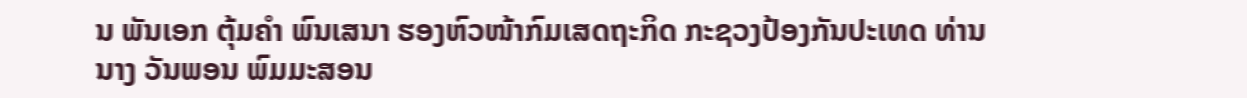ນ ພັນເອກ ຕຸ້ມຄໍາ ພົນເສນາ ຮອງຫົວໜ້າກົມເສດຖະກິດ ກະຊວງປ້ອງກັນປະເທດ ທ່ານນາງ ວັນພອນ ພົມມະສອນ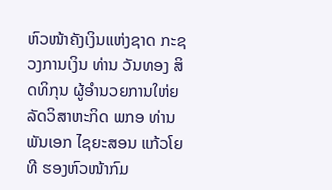ຫົວໜ້າຄັງເງິນແຫ່ງຊາດ ກະຊວງການເງິນ ທ່ານ ວັນທອງ ສິດທິກຸນ ຜູ້ອໍານວຍການໃຫ່ຍລັດວິສາຫະກິດ ພກອ ທ່ານ ພັນເອກ ໄຊຍະສອນ ແກ້ວໂຍທີ ຮອງຫົວໜ້າກົມ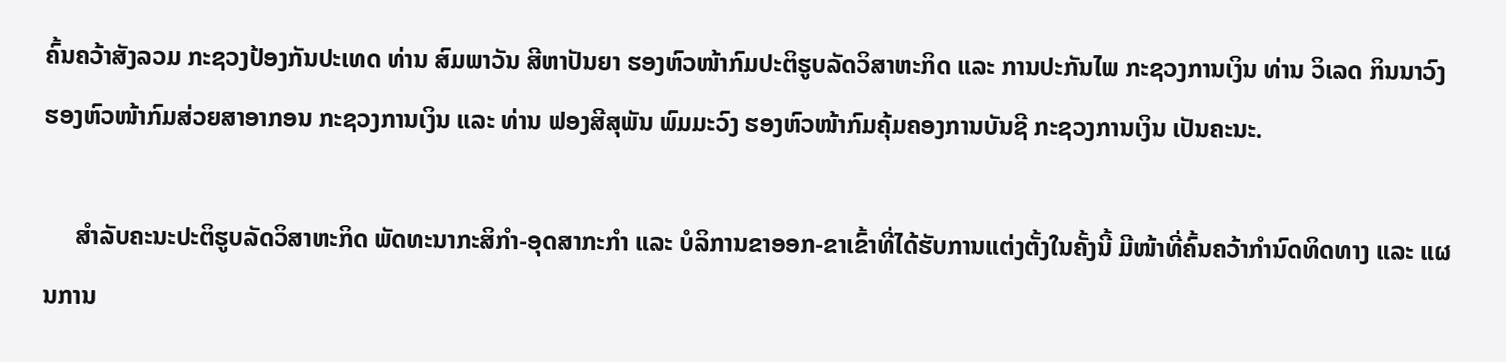ຄົ້ນຄວ້າສັງລວມ ກະຊວງປ້ອງກັນປະເທດ ທ່ານ ສົມພາວັນ ສີຫາປັນຍາ ຮອງຫົວໜ້າກົມປະຕິຮູບລັດວິສາຫະກິດ ແລະ ການປະກັນໄພ ກະຊວງການເງິນ ທ່ານ ວິເລດ ກິນນາວົງ ຮອງຫົວໜ້າກົມສ່ວຍສາອາກອນ ກະຊວງການເງິນ ແລະ ທ່ານ ຟອງສີສຸພັນ ພົມມະວົງ ຮອງຫົວໜ້າກົມຄຸ້ມຄອງການບັນຊີ ກະຊວງການເງິນ ເປັນຄະນະ.

     ສຳລັບຄະນະປະຕິຮູບລັດວິສາຫະກິດ ພັດທະນາກະສິກໍາ-ອຸດສາກະກໍາ ແລະ ບໍລິການຂາອອກ-ຂາເຂົ້າທີ່ໄດ້ຮັບການແຕ່ງຕັ້ງໃນຄັ້ງນີ້ ມີໜ້າທີ່ຄົ້ນຄວ້າກໍານົດທິດທາງ ແລະ ແຜນການ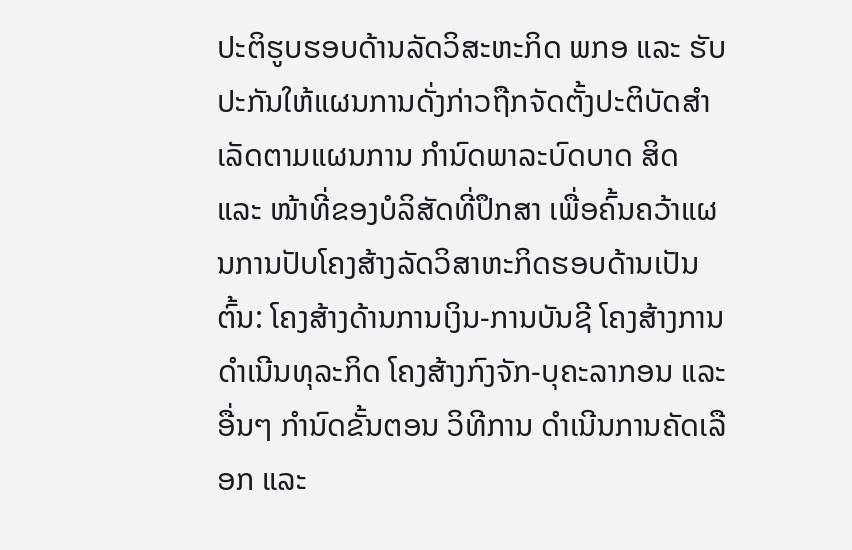ປະຕິຮູບຮອບດ້ານລັດວິສະຫະກິດ ພກອ ແລະ ຮັບປະກັນໃຫ້ແຜນການດັ່ງກ່າວຖືກຈັດຕັ້ງປະຕິບັດສໍາເລັດຕາມແຜນການ ກໍານົດພາລະບົດບາດ ສິດ ແລະ ໜ້າທີ່ຂອງບໍລິສັດທີ່ປຶກສາ ເພື່ອຄົ້ນຄວ້າແຜນການປັບໂຄງສ້າງລັດວິສາຫະກິດຮອບດ້ານເປັນຕົ້ນ: ໂຄງສ້າງດ້ານການເງິນ-ການບັນຊີ ໂຄງສ້າງການດໍາເນີນທຸລະກິດ ໂຄງສ້າງກົງຈັກ-ບຸຄະລາກອນ ແລະ ອື່ນໆ ກໍານົດຂັ້ນຕອນ ວິທີການ ດໍາເນີນການຄັດເລືອກ ແລະ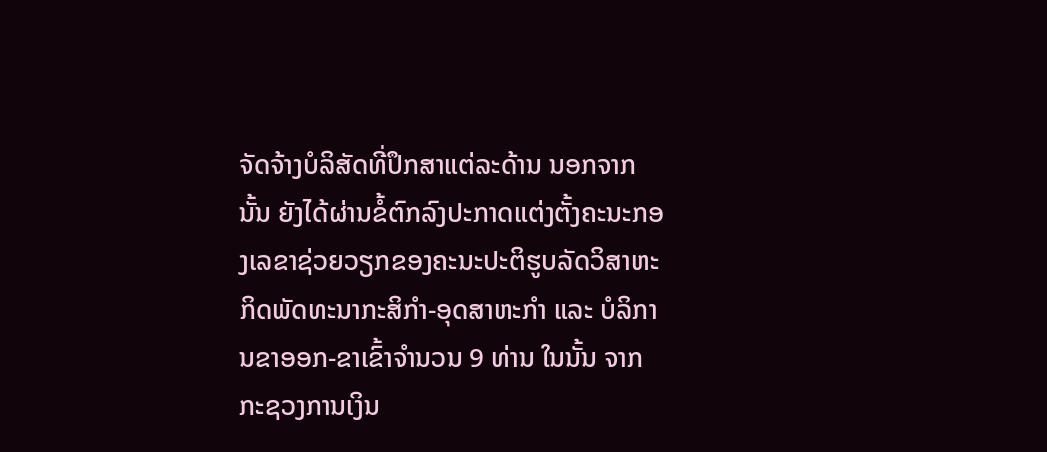ຈັດຈ້າງບໍລິສັດທີ່ປຶກສາແຕ່ລະດ້ານ ນອກຈາກນັ້ນ ຍັງໄດ້ຜ່ານຂໍ້ຕົກລົງປະກາດແຕ່ງຕັ້ງຄະນະກອງເລຂາຊ່ວຍວຽກຂອງຄະນະປະຕິຮູບລັດວິສາຫະກິດພັດທະນາກະສິກໍາ-ອຸດສາຫະກໍາ ແລະ ບໍລິການຂາອອກ-ຂາເຂົ້າຈໍານວນ 9 ທ່ານ ໃນນັ້ນ ຈາກກະຊວງການເງິນ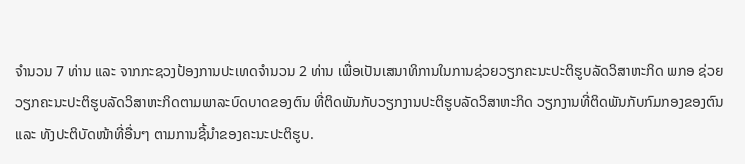ຈໍານວນ 7 ທ່ານ ແລະ ຈາກກະຊວງປ້ອງການປະເທດຈໍານວນ 2 ທ່ານ ເພື່ອເປັນເສນາທິການໃນການຊ່ວຍວຽກຄະນະປະຕິຮູບລັດວິສາຫະກິດ ພກອ ຊ່ວຍວຽກຄະນະປະຕິຮູບລັດວິສາຫະກິດຕາມພາລະບົດບາດຂອງຕົນ ທີ່ຕິດພັນກັບວຽກງານປະຕິຮູບລັດວິສາຫະກິດ ວຽກງານທີ່ຕິດພັນກັບກົມກອງຂອງຕົນ ແລະ ທັງປະຕິບັດໜ້າທີ່ອື່ນໆ ຕາມການຊີ້ນໍາຂອງຄະນະປະຕິຮູບ.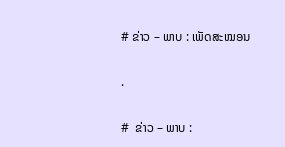# ຂ່າວ – ພາບ : ເພັດສະໝອນ

.

#  ຂ່າວ – ພາບ :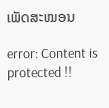ເພັດສະໝອນ

error: Content is protected !!